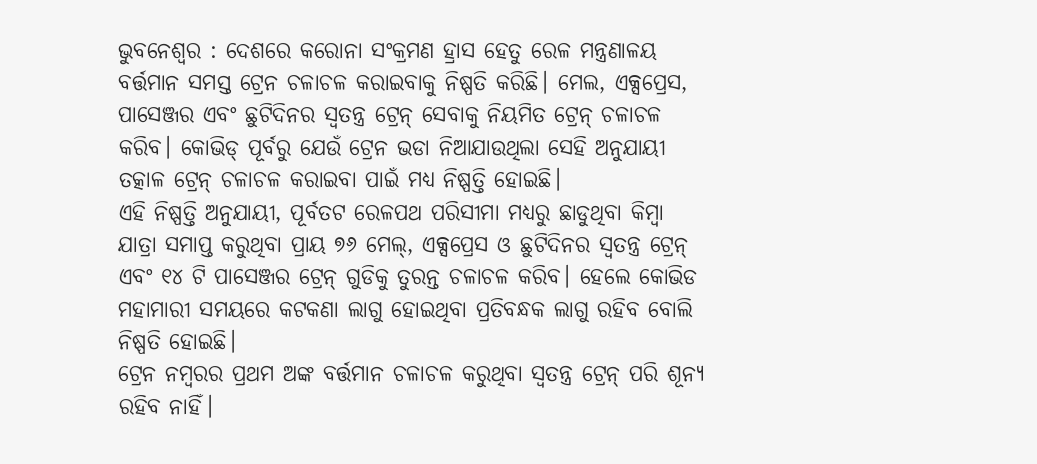ଭୁବନେଶ୍ବର : ଦେଶରେ କରୋନା ସଂକ୍ରମଣ ହ୍ରାସ ହେତୁ ରେଳ ମନ୍ତ୍ରଣାଳୟ ବର୍ତ୍ତମାନ ସମସ୍ତ ଟ୍ରେନ ଚଳାଚଳ କରାଇବାକୁ ନିଷ୍ପତି କରିଛି। ମେଲ, ଏକ୍ସପ୍ରେସ, ପାସେଞ୍ଜର ଏବଂ ଛୁଟିଦିନର ସ୍ୱତନ୍ତ୍ର ଟ୍ରେନ୍ ସେବାକୁ ନିୟମିତ ଟ୍ରେନ୍ ଚଳାଚଳ କରିବ। କୋଭିଡ୍ ପୂର୍ବରୁ ଯେଉଁ ଟ୍ରେନ ଭଡା ନିଆଯାଉଥିଲା ସେହି ଅନୁଯାୟୀ ତତ୍କାଳ ଟ୍ରେନ୍ ଚଳାଚଳ କରାଇବା ପାଇଁ ମଧ୍ୟ ନିଷ୍ପତ୍ତି ହୋଇଛି।
ଏହି ନିଷ୍ପତ୍ତି ଅନୁଯାୟୀ, ପୂର୍ବତଟ ରେଳପଥ ପରିସୀମା ମଧ୍ୟରୁ ଛାଡୁଥିବା କିମ୍ବା ଯାତ୍ରା ସମାପ୍ତ କରୁଥିବା ପ୍ରାୟ ୭୬ ମେଲ୍, ଏକ୍ସପ୍ରେସ ଓ ଛୁଟିଦିନର ସ୍ୱତନ୍ତ୍ର ଟ୍ରେନ୍ ଏବଂ ୧୪ ଟି ପାସେଞ୍ଜର ଟ୍ରେନ୍ ଗୁଡିକୁ ତୁରନ୍ତ ଚଳାଚଳ କରିବ। ହେଲେ କୋଭିଡ ମହାମାରୀ ସମୟରେ କଟକଣା ଲାଗୁ ହୋଇଥିବା ପ୍ରତିବନ୍ଧକ ଲାଗୁ ରହିବ ବୋଲି ନିଷ୍ପତି ହୋଇଛି।
ଟ୍ରେନ ନମ୍ବରର ପ୍ରଥମ ଅଙ୍କ ବର୍ତ୍ତମାନ ଚଳାଚଳ କରୁଥିବା ସ୍ୱତନ୍ତ୍ର ଟ୍ରେନ୍ ପରି ଶୂନ୍ୟ ରହିବ ନାହିଁ।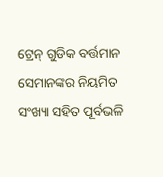ଟ୍ରେନ୍ ଗୁଡିକ ବର୍ତ୍ତମାନ ସେମାନଙ୍କର ନିୟମିତ ସଂଖ୍ୟା ସହିତ ପୂର୍ବଭଳି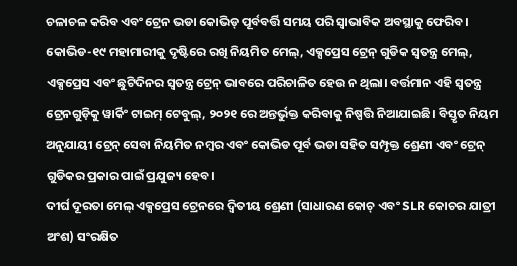ଚଳାଚଳ କରିବ ଏବଂ ଟ୍ରେନ ଭଡା କୋଭିଡ୍ ପୂର୍ବବର୍ତ୍ତି ସମୟ ପରି ସ୍ୱାଭାବିକ ଅବସ୍ଥାକୁ ଫେରିବ।
କୋଭିଡ-୧୯ ମହାମାରୀକୁ ଦୃଷ୍ଟିରେ ରଖି ନିୟମିତ ମେଲ୍, ଏକ୍ସପ୍ରେସ ଟ୍ରେନ୍ ଗୁଡିକ ସ୍ୱତନ୍ତ୍ର ମେଲ୍, ଏକ୍ସପ୍ରେସ ଏବଂ ଛୁଟିଦିନର ସ୍ୱତନ୍ତ୍ର ଟ୍ରେନ୍ ଭାବରେ ପରିଚାଳିତ ହେଉ ନ ଥିଲା। ବର୍ତ୍ତମାନ ଏହି ସ୍ୱତନ୍ତ୍ର ଟ୍ରେନଗୁଡ଼ିକୁ ୱାର୍କିଂ ଟାଇମ୍ ଟେବୁଲ୍, ୨୦୨୧ ରେ ଅନ୍ତର୍ଭୁକ୍ତ କରିବାକୁ ନିଷ୍ପତ୍ତି ନିଆଯାଇଛି। ବିସ୍ତୃତ ନିୟମ ଅନୁଯାୟୀ ଟ୍ରେନ୍ ସେବା ନିୟମିତ ନମ୍ବର ଏବଂ କୋଭିଡ ପୂର୍ବ ଭଡା ସହିତ ସମ୍ପୃକ୍ତ ଶ୍ରେଣୀ ଏବଂ ଟ୍ରେନ୍ ଗୁଡିକର ପ୍ରକାର ପାଇଁ ପ୍ରଯୁଜ୍ୟ ହେବ।
ଦୀର୍ଘ ଦୂରତା ମେଲ୍ ଏକ୍ସପ୍ରେସ ଟ୍ରେନରେ ଦ୍ୱିତୀୟ ଶ୍ରେଣୀ (ସାଧାରଣ କୋଚ୍ ଏବଂ SLR କୋଚର ଯାତ୍ରୀ ଅଂଶ) ସଂରକ୍ଷିତ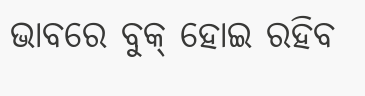ଭାବରେ ବୁକ୍ ହୋଇ ରହିବ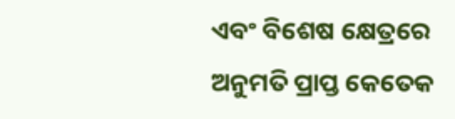ଏବଂ ବିଶେଷ କ୍ଷେତ୍ରରେ ଅନୁମତି ପ୍ରାପ୍ତ କେତେକ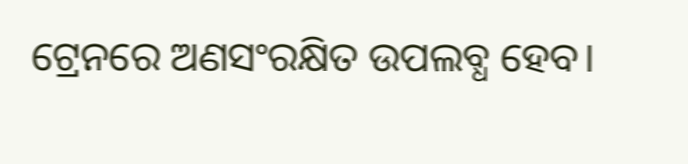ଟ୍ରେନରେ ଅଣସଂରକ୍ଷିତ ଉପଲବ୍ଧ ହେବ।